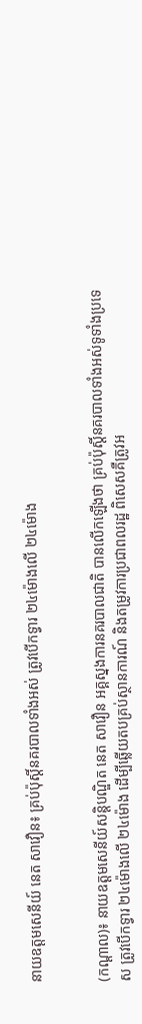នាយឧត្តមសេនីយ៍ នេត សាវឿន៖ គ្រប់ប៉ុស្តិ៍នគរបាលទាំងអស់ ត្រូវបើកទ្វារ ២៤ម៉ោងលើ ២៤ម៉ោង


(កណ្ដាល)៖ នាយឧត្តមសេនីយ៍សន្តិបណ្ឌិត នេត សាវឿន អគ្គស្នងការនគរបាលជាតិ បានលើកឡើងថា គ្រប់ប៉ុស្តិ៍នគរបាលទាំងអស់ទូទាំងប្រទេស ត្រូវបើកទ្វារ ២៤ម៉ោងលើ ២៤ម៉ោង ដើម្បីឆ្លើយតបគ្រប់ស្ថានការណ៍ និងតម្រូវការប្រជាពលរដ្ឋ ពិសេសគឺត្រូវអ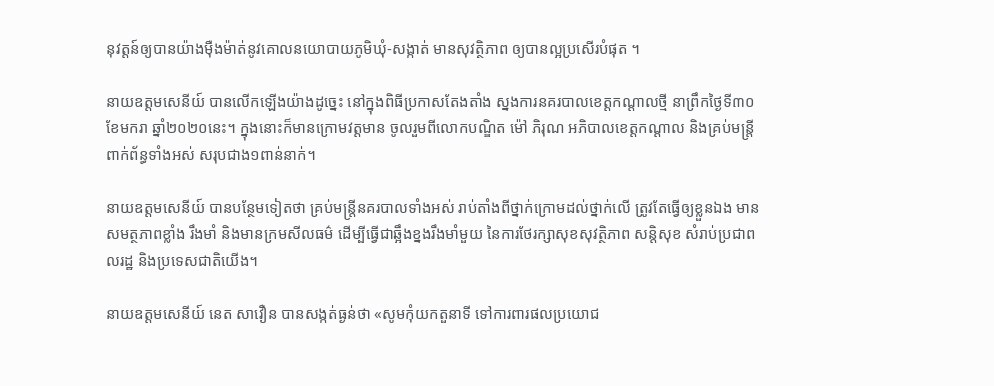នុវត្តន៍ឲ្យបានយ៉ាងម៉ឺងម៉ាត់នូវគោលនយោបាយភូមិឃុំ-សង្កាត់ មានសុវត្ថិភាព ឲ្យបានល្អប្រសើរបំផុត ។

នាយឧត្តមសេនីយ៍ បានលើកឡើងយ៉ាងដូច្នេះ នៅក្នុងពិធីប្រកាសតែងតាំង ស្នងការនគរបាលខេត្តកណ្ដាលថ្មី នាព្រឹកថ្ងៃទី៣០ ខែមករា ឆ្នាំ២០២០នេះ។ ក្នុងនោះក៏មានក្រោមវត្តមាន ចូលរួមពីលោកបណ្ឌិត ម៉ៅ ភិរុណ អភិបាលខេត្តកណ្ដាល និងគ្រប់មន្ត្រីពាក់ព័ន្ធទាំងអស់ សរុបជាង១ពាន់នាក់។

នាយឧត្តមសេនីយ៍ បានបន្ថែមទៀតថា គ្រប់មន្ត្រីនគរបាលទាំងអស់ រាប់តាំងពីថ្នាក់ក្រោមដល់ថ្នាក់លើ ត្រូវតែធ្វើឲ្យខ្លួនឯង មានសមត្ថភាពខ្លាំង រឹងមាំ និងមានក្រមសីលធម៌ ដើម្បីធ្វើជាឆ្អឹងខ្នងរឹងមាំមួយ នៃការថែរក្សាសុខសុវត្ថិភាព សន្តិសុខ សំរាប់ប្រជាពលរដ្ឋ និងប្រទេសជាតិយើង។

នាយឧត្តមសេនីយ៍ នេត សាវឿន បានសង្កត់ធ្ងន់ថា «សូមកុំយកតួនាទី ទៅការពារផលប្រយោជ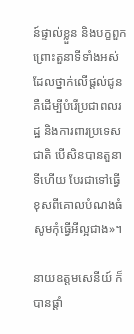ន៍ផ្ទាល់ខ្លួន និងបក្ខពួក ព្រោះតួនាទីទាំងអស់ ដែលថ្នាក់លើផ្ដល់ជូន គឺដើម្បីបំរើប្រជាពលរដ្ឋ និងការពារប្រទេសជាតិ បើសិនបានតួនាទីហើយ បែរជាទៅធ្វើខុសពីគោលបំណងធំ សូមកុំធ្វើអីល្អជាង»។

នាយឧត្តមសេនីយ៍ ក៏បានផ្ដាំ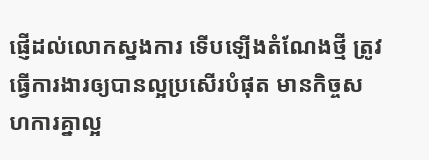ផ្ញើដល់លោកស្នងការ ទើបឡើងតំណែងថ្មី ត្រូវធ្វើការងារឲ្យបានល្អប្រសើរបំផុត មានកិច្ចសហការគ្នាល្អ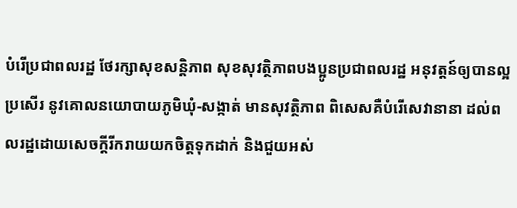បំរើប្រជាពលរដ្ឋ ថែរក្សាសុខសន្តិភាព សុខសុវត្ថិភាពបងប្អូនប្រជាពលរដ្ឋ អនុវត្តន៍ឲ្យបានល្អប្រសើរ នូវគោលនយោបាយភូមិឃុំ-សង្កាត់ មានសុវត្ថិភាព ពិសេសគឺបំរើសេវានានា ដល់ពលរដ្ឋដោយសេចក្ដីរីករាយយកចិត្តទុកដាក់ និងជួយអស់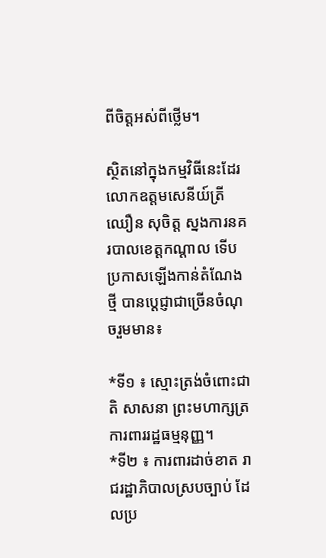ពីចិត្តអស់ពីថ្លើម។

ស្ថិតនៅក្នុងកម្មវិធីនេះដែរ លោកឧត្តមសេនីយ៍ត្រី ឈឿន សុចិត្ត ស្នងការនគរបាលខេត្តកណ្ដាល ទើបប្រកាសឡើងកាន់តំណែងថ្មី បានប្ដេជ្ញាជាច្រើនចំណុចរួមមាន៖

*ទី១ ៖ ស្មោះត្រង់ចំពោះជាតិ សាសនា ព្រះមហាក្សត្រ ការពាររដ្ឋធម្មនុញ្ញ។
*ទី២ ៖ ការពារដាច់ខាត រាជរដ្ឋាភិបាលស្របច្បាប់ ដែលប្រ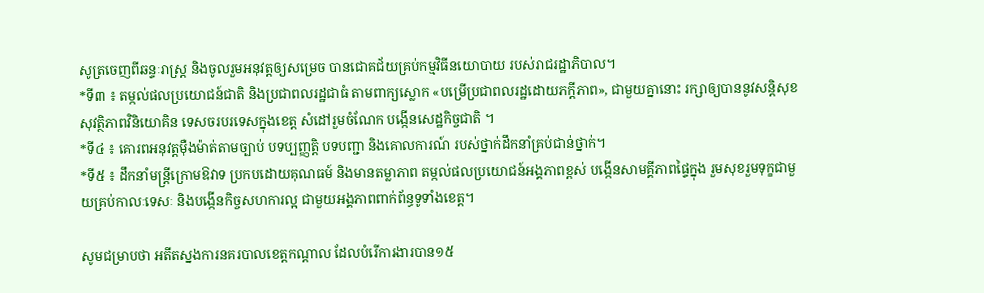សូត្រចេញពីឆន្ទៈរាស្ត្រ និងចូលរួមអនុវត្តឲ្យសម្រេច បានជោគជ័យគ្រប់កម្មវិធីនយោបាយ របស់រាជរដ្ឋាភិបាល។
*ទី៣ ៖ តម្កល់ផលប្រយោជន៍ជាតិ និងប្រជាពលរដ្ឋជាធំ តាមពាក្យស្លោក «បម្រើប្រជាពលរដ្ឋដោយភក្ដីភាព», ជាមួយគ្នានោះ រក្សាឲ្យបាននូវសន្តិសុខ សុវត្ថិភាពវិនិយោគិន ទេសចរបរទេសក្នុងខេត្ត សំដៅរួមចំណែក បង្កើនសេដ្ឋកិច្ចជាតិ ។
*ទី៤ ៖ គោរពអនុវត្តម៉ឺងម៉ាត់តាមច្បាប់ បទប្បញ្ញត្តិ បទបញ្ជា និងគោលការណ៍ របស់ថ្នាក់ដឹកនាំគ្រប់ជាន់ថ្នាក់។
*ទី៥ ៖ ដឹកនាំមន្ត្រីក្រោមឱវាទ ប្រកបដោយគុណធម៍ និងមានតម្លាភាព តម្កល់ផលប្រយោជន៍អង្គភាពខ្ពស់ បង្កើនសាមគ្គីភាពផ្ទៃក្នុង រួមសុខរួមទុក្ខជាមួយគ្រប់កាលៈទេសៈ និងបង្កើនកិច្ចសហការល្អ ជាមួយអង្គភាពពាក់ព័ន្ធទូទាំងខេត្ត។

សូមជម្រាបថា អតីតស្នងការនគរបាលខេត្តកណ្ដាល ដែលបំរើការងារបាន១៥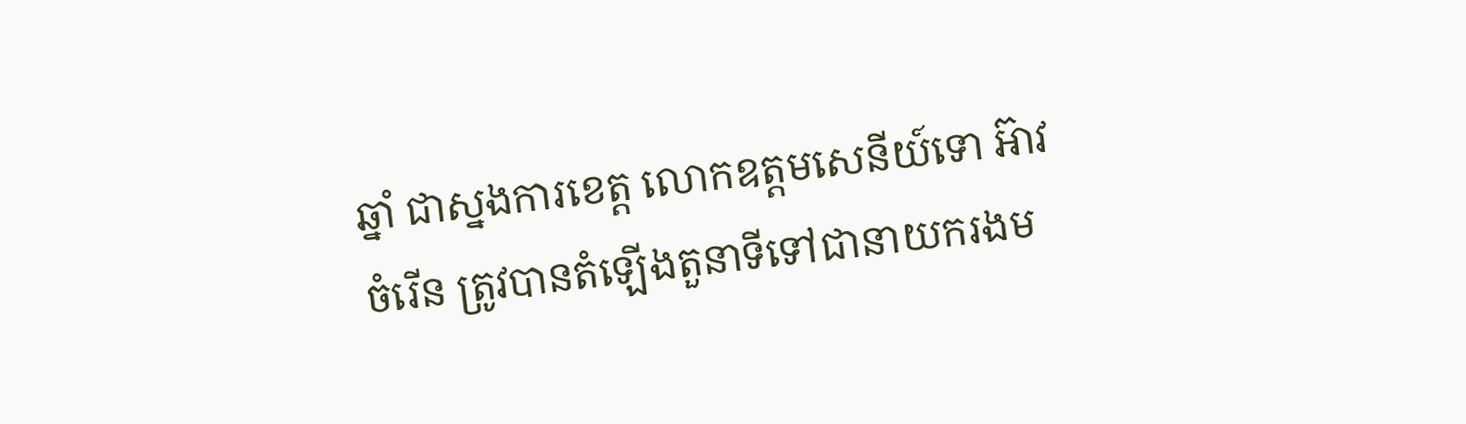ឆ្នាំ ជាស្នងការខេត្ត លោកឧត្តមសេនីយ៍ទោ អ៊ាវ ចំរើន ត្រូវបានតំឡើងតួនាទីទៅជានាយករងម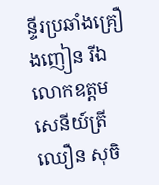ន្ទីរប្រឆាំងគ្រឿងញៀន រីឯលោកឧត្តមសេនីយ៍ត្រី ឈឿន សុចិ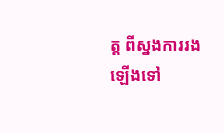ត្ត ពីស្នងការរង ឡើងទៅ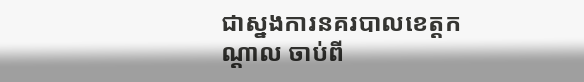ជាស្នងការនគរបាលខេត្តកណ្ដាល ចាប់ពី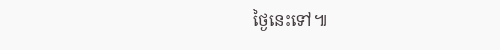ថ្ងៃនេះទៅ៕